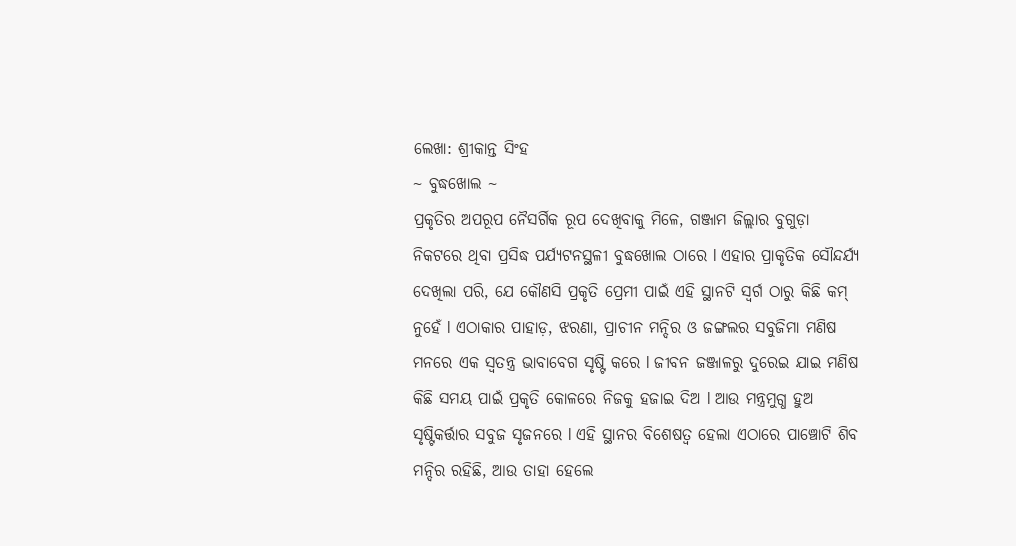ଲେଖା: ଶ୍ରୀକାନ୍ତ ସିଂହ
~ ବୁଦ୍ଧଖୋଲ ~
ପ୍ରକୃତିର ଅପରୂପ ନୈସର୍ଗିକ ରୂପ ଦେଖିବାକୁ ମିଳେ, ଗଞ୍ଜାମ ଜିଲ୍ଲାର ବୁଗୁଡ଼ା ନିକଟରେ ଥିବା ପ୍ରସିଦ୍ଧ ପର୍ଯ୍ୟଟନସ୍ଥଳୀ ବୁଦ୍ଧଖୋଲ ଠାରେ l ଏହାର ପ୍ରାକୃତିକ ସୌନ୍ଦର୍ଯ୍ୟ ଦେଖିଲା ପରି, ଯେ କୌଣସି ପ୍ରକୃତି ପ୍ରେମୀ ପାଇଁ ଏହି ସ୍ଥାନଟି ସ୍ୱର୍ଗ ଠାରୁ କିଛି କମ୍ ନୁହେଁ l ଏଠାକାର ପାହାଡ଼, ଝରଣା, ପ୍ରାଚୀନ ମନ୍ଦିର ଓ ଜଙ୍ଗଲର ସବୁଜିମା ମଣିଷ ମନରେ ଏକ ସ୍ୱତନ୍ତ୍ର ଭାବାବେଗ ସୃଷ୍ଟି କରେ l ଜୀବନ ଜଞ୍ଜାଳରୁ ଦୁରେଇ ଯାଇ ମଣିଷ କିଛି ସମୟ ପାଇଁ ପ୍ରକୃତି କୋଳରେ ନିଜକୁ ହଜାଇ ଦିଅ l ଆଉ ମନ୍ତ୍ରମୁଗ୍ଧ ହୁଅ ସୃଷ୍ଟିକର୍ତ୍ତାର ସବୁଜ ସୃଜନରେ l ଏହି ସ୍ଥାନର ବିଶେଷତ୍ୱ ହେଲା ଏଠାରେ ପାଞ୍ଚୋଟି ଶିବ ମନ୍ଦିର ରହିଛି, ଆଉ ତାହା ହେଲେ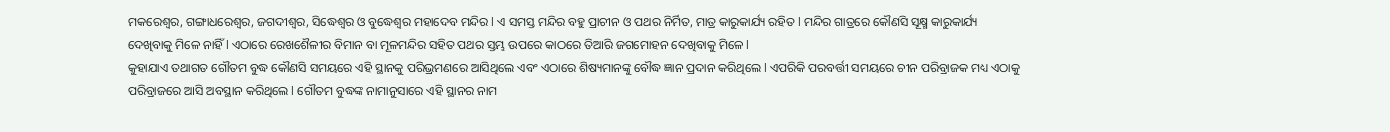ମକରେଶ୍ୱର, ଗଙ୍ଗାଧରେଶ୍ୱର, ଜଗଦୀଶ୍ଵର, ସିଦ୍ଧେଶ୍ବର ଓ ବୁଦ୍ଧେଶ୍ୱର ମହାଦେବ ମନ୍ଦିର l ଏ ସମସ୍ତ ମନ୍ଦିର ବହୁ ପ୍ରାଚୀନ ଓ ପଥର ନିର୍ମିତ, ମାତ୍ର କାରୁକାର୍ଯ୍ୟ ରହିତ l ମନ୍ଦିର ଗାତ୍ରରେ କୌଣସି ସୂକ୍ଷ୍ମ କାରୁକାର୍ଯ୍ୟ ଦେଖିବାକୁ ମିଳେ ନାହିଁ l ଏଠାରେ ରେଖଶୈଳୀର ବିମାନ ବା ମୂଳମନ୍ଦିର ସହିତ ପଥର ସ୍ତମ୍ଭ ଉପରେ କାଠରେ ତିଆରି ଜଗମୋହନ ଦେଖିବାକୁ ମିଳେ l
କୁହାଯାଏ ତଥାଗତ ଗୌତମ ବୁଦ୍ଧ କୌଣସି ସମୟରେ ଏହି ସ୍ଥାନକୁ ପରିଭ୍ରମଣରେ ଆସିଥିଲେ ଏବଂ ଏଠାରେ ଶିଷ୍ୟମାନଙ୍କୁ ବୌଦ୍ଧ ଜ୍ଞାନ ପ୍ରଦାନ କରିଥିଲେ l ଏପରିକି ପରବର୍ତ୍ତୀ ସମୟରେ ଚୀନ ପରିବ୍ରାଜକ ମଧ୍ୟ ଏଠାକୁ ପରିବ୍ରାଜରେ ଆସି ଅବସ୍ଥାନ କରିଥିଲେ l ଗୌତମ ବୁଦ୍ଧଙ୍କ ନାମାନୁସାରେ ଏହି ସ୍ଥାନର ନାମ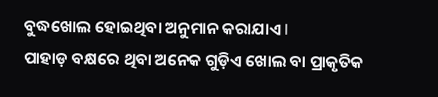ବୁଦ୍ଧଖୋଲ ହୋଇଥିବା ଅନୁମାନ କରାଯାଏ l
ପାହାଡ଼ ବକ୍ଷରେ ଥିବା ଅନେକ ଗୁଡ଼ିଏ ଖୋଲ ବା ପ୍ରାକୃତିକ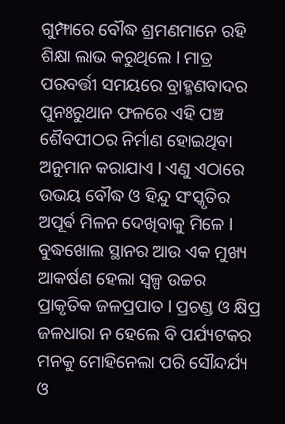ଗୁମ୍ଫାରେ ବୌଦ୍ଧ ଶ୍ରମଣମାନେ ରହି ଶିକ୍ଷା ଲାଭ କରୁଥିଲେ l ମାତ୍ର ପରବର୍ତ୍ତୀ ସମୟରେ ବ୍ରାହ୍ମଣବାଦର ପୁନଃରୁଥାନ ଫଳରେ ଏହି ପଞ୍ଚ ଶୈବପୀଠର ନିର୍ମାଣ ହୋଇଥିବା ଅନୁମାନ କରାଯାଏ l ଏଣୁ ଏଠାରେ ଉଭୟ ବୌଦ୍ଧ ଓ ହିନ୍ଦୁ ସଂସ୍କୃତିର ଅପୂର୍ଵ ମିଳନ ଦେଖିବାକୁ ମିଳେ l
ବୁଦ୍ଧଖୋଲ ସ୍ଥାନର ଆଉ ଏକ ମୁଖ୍ୟ ଆକର୍ଷଣ ହେଲା ସ୍ୱଳ୍ପ ଉଚ୍ଚର ପ୍ରାକୃତିକ ଜଳପ୍ରପାତ l ପ୍ରଚଣ୍ଡ ଓ କ୍ଷିପ୍ର ଜଳଧାରା ନ ହେଲେ ବି ପର୍ଯ୍ୟଟକର ମନକୁ ମୋହିନେଲା ପରି ସୌନ୍ଦର୍ଯ୍ୟ ଓ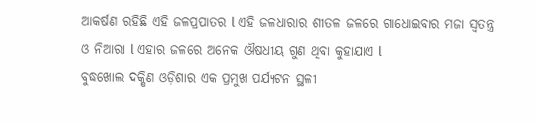ଆକର୍ଷଣ ରହିଛି ଏହି ଜଳପ୍ରପାତର l ଏହି ଜଳଧାରାର ଶୀତଳ ଜଳରେ ଗାଧୋଇବାର ମଜା ସ୍ୱତନ୍ତ୍ର ଓ ନିଆରା l ଏହାର ଜଳରେ ଅନେକ ଔଷଧୀୟ ଗୁଣ ଥିବା କୁହାଯାଏ l
ବୁଦ୍ଧଖୋଲ ଦକ୍ଷିଣ ଓଡ଼ିଶାର ଏକ ପ୍ରମୁଖ ପର୍ଯ୍ୟଟନ ସ୍ଥଳୀ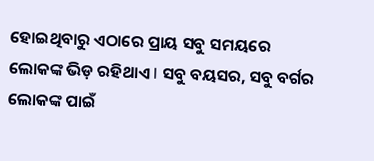ହୋଇଥିବାରୁ ଏଠାରେ ପ୍ରାୟ ସବୁ ସମୟରେ ଲୋକଙ୍କ ଭିଡ଼ ରହିଥାଏ l ସବୁ ବୟସର, ସବୁ ବର୍ଗର ଲୋକଙ୍କ ପାଇଁ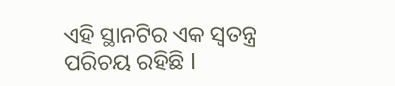ଏହି ସ୍ଥାନଟିର ଏକ ସ୍ୱତନ୍ତ୍ର ପରିଚୟ ରହିଛି l